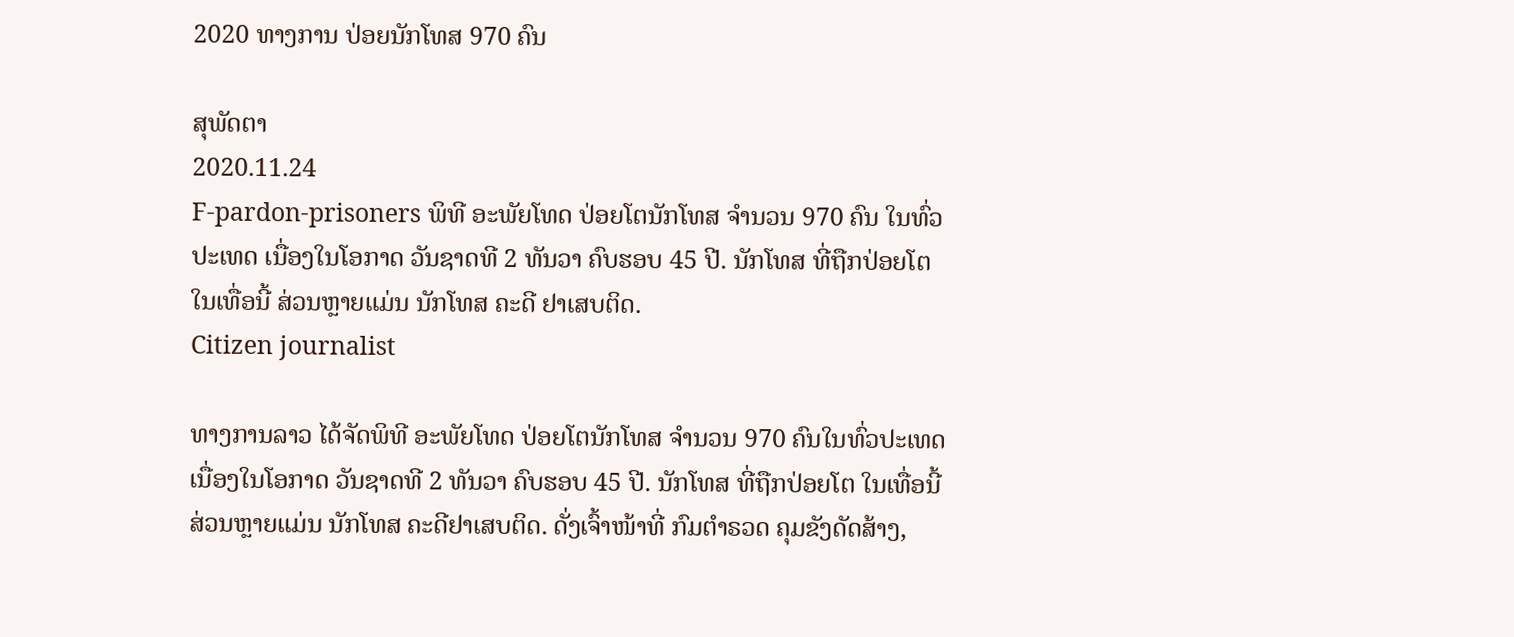2020 ທາງການ ປ່ອຍນັກໂທສ 970 ຄົນ

ສຸພັດຕາ
2020.11.24
F-pardon-prisoners ພິທີ ອະພັຍໂທດ ປ່ອຍໂຕນັກໂທສ ຈໍານວນ 970 ຄົນ ໃນທົ່ວປະເທດ ເນື່ອງໃນໂອກາດ ວັນຊາດທີ 2 ທັນວາ ຄົບຮອບ 45 ປີ. ນັກໂທສ ທີ່ຖືກປ່ອຍໂຕ ໃນເທື່ອນີ້ ສ່ວນຫຼາຍແມ່ນ ນັກໂທສ ຄະດີ ຢາເສບຕິດ.
Citizen journalist

ທາງການລາວ ໄດ້ຈັດພິທີ ອະພັຍໂທດ ປ່ອຍໂຕນັກໂທສ ຈໍານວນ 970 ຄົນໃນທົ່ວປະເທດ ເນື່ອງໃນໂອກາດ ວັນຊາດທີ 2 ທັນວາ ຄົບຮອບ 45 ປີ. ນັກໂທສ ທີ່ຖືກປ່ອຍໂຕ ໃນເທື່ອນີ້ ສ່ວນຫຼາຍແມ່ນ ນັກໂທສ ຄະດີຢາເສບຕິດ. ດັ່ງເຈົ້າໜ້າທີ່ ກົມຕໍາຣວດ ຄຸມຂັງດັດສ້າງ,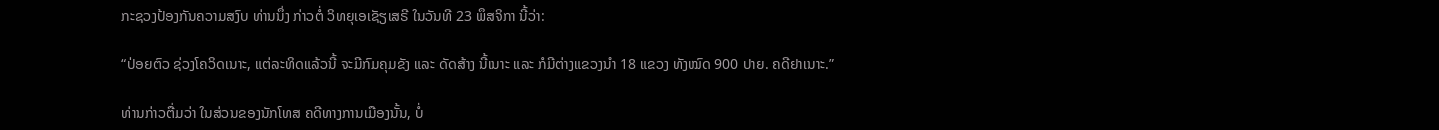ກະຊວງປ້ອງກັນຄວາມສງົບ ທ່ານນຶ່ງ ກ່າວຕໍ່ ວິທຍຸເອເຊັຽເສຣີ ໃນວັນທີ 23 ພຶສຈິກາ ນີ້ວ່າ:

“ປ່ອຍຕົວ ຊ່ວງໂຄວິດເນາະ, ແຕ່ລະທິດແລ້ວນີ້ ຈະມີກົມຄຸມຂັງ ແລະ ດັດສ້າງ ນີ້ເນາະ ແລະ ກໍມີຕ່າງແຂວງນໍາ 18 ແຂວງ ທັງໝົດ 900 ປາຍ. ຄດີຢາເນາະ.”

ທ່ານກ່າວຕື່ມວ່າ ໃນສ່ວນຂອງນັກໂທສ ຄດີທາງການເມືອງນັ້ນ, ບໍ່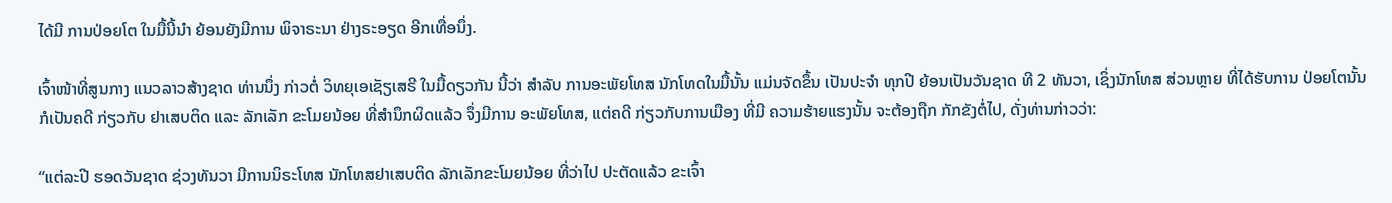ໄດ້ມີ ການປ່ອຍໂຕ ໃນມື້ນີ້ນໍາ ຍ້ອນຍັງມີການ ພິຈາຣະນາ ຢ່າງຣະອຽດ ອີກເທື່ອນຶ່ງ.

ເຈົ້າໜ້າທີ່ສູນກາງ ແນວລາວສ້າງຊາດ ທ່ານນຶ່ງ ກ່າວຕໍ່ ວິທຍຸເອເຊັຽເສຣີ ໃນມື້ດຽວກັນ ນີ້ວ່າ ສໍາລັບ ການອະພັຍໂທສ ນັກໂທດໃນມື້ນັ້ນ ແມ່ນຈັດຂຶ້ນ ເປັນປະຈໍາ ທຸກປີ ຍ້ອນເປັນວັນຊາດ ທີ 2 ທັນວາ, ເຊິ່ງນັກໂທສ ສ່ວນຫຼາຍ ທີ່ໄດ້ຮັບການ ປ່ອຍໂຕນັ້ນ ກໍເປັນຄດີ ກ່ຽວກັບ ຢາເສບຕິດ ແລະ ລັກເລັກ ຂະໂມຍນ້ອຍ ທີ່ສໍານຶກຜິດແລ້ວ ຈຶ່ງມີການ ອະພັຍໂທສ, ແຕ່ຄດີ ກ່ຽວກັບການເມືອງ ທີ່ມີ ຄວາມຮ້າຍແຮງນັ້ນ ຈະຕ້ອງຖືກ ກັກຂັງຕໍ່ໄປ, ດັ່ງທ່ານກ່າວວ່າ:

“ແຕ່ລະປີ ຮອດວັນຊາດ ຊ່ວງທັນວາ ມີການນິຣະໂທສ ນັກໂທສຢາເສບຕິດ ລັກເລັກຂະໂມຍນ້ອຍ ທີ່ວ່າໄປ ປະຕັດແລ້ວ ຂະເຈົ້າ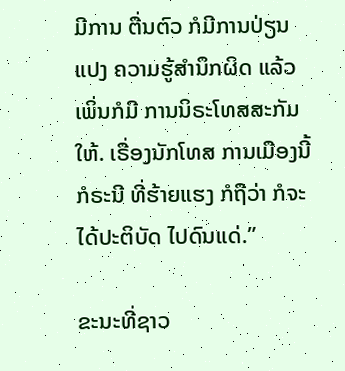ມີການ ຕື່ນຕົວ ກໍມີການປ່ຽນແປງ ຄວາມຮູ້ສໍານຶກຜິດ ແລ້ວເພິ່ນກໍມີ ການນິຣະໂທສສະກັມໃຫ້. ເຣື່ອງນັກໂທສ ການເມືອງນີ້ ກໍຣະນີ ທີ່ຮ້າຍແຮງ ກໍຖືວ່າ ກໍຈະໄດ້ປະຕິບັດ ໄປດົນແດ່.”

ຂະນະທີ່ຊາວ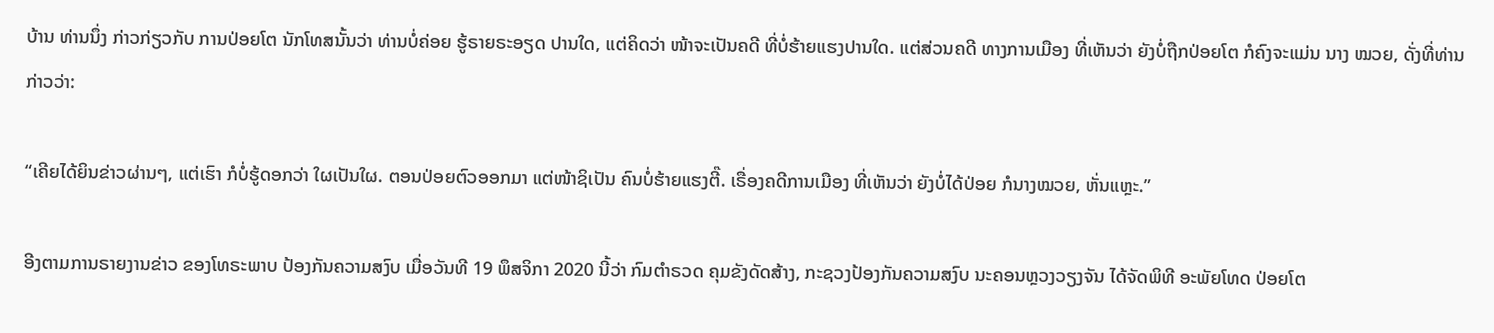ບ້ານ ທ່ານນຶ່ງ ກ່າວກ່ຽວກັບ ການປ່ອຍໂຕ ນັກໂທສນັ້ນວ່າ ທ່ານບໍ່ຄ່ອຍ ຮູ້ຣາຍຣະອຽດ ປານໃດ, ແຕ່ຄິດວ່າ ໜ້າຈະເປັນຄດີ ທີ່ບໍ່ຮ້າຍແຮງປານໃດ. ແຕ່ສ່ວນຄດີ ທາງການເມືອງ ທີ່ເຫັນວ່າ ຍັງບໍ່ຖືກປ່ອຍໂຕ ກໍຄົງຈະແມ່ນ ນາງ ໝວຍ, ດັ່ງທີ່ທ່ານກ່າວວ່າ:

“ເຄີຍໄດ້ຍິນຂ່າວຜ່ານໆ, ແຕ່ເຮົາ ກໍບໍ່ຮູ້ດອກວ່າ ໃຜເປັນໃຜ. ຕອນປ່ອຍຕົວອອກມາ ແຕ່ໜ້າຊິເປັນ ຄົນບໍ່ຮ້າຍແຮງຕີ໊. ເຣື່ອງຄດີການເມືອງ ທີ່ເຫັນວ່າ ຍັງບໍ່ໄດ້ປ່ອຍ ກໍນາງໝວຍ, ຫັ່ນແຫຼະ.”

ອີງຕາມການຣາຍງານຂ່າວ ຂອງໂທຣະພາບ ປ້ອງກັນຄວາມສງົບ ເມື່ອວັນທີ 19 ພຶສຈິກາ 2020 ນີ້ວ່າ ກົມຕໍາຣວດ ຄຸມຂັງດັດສ້າງ, ກະຊວງປ້ອງກັນຄວາມສງົບ ນະຄອນຫຼວງວຽງຈັນ ໄດ້ຈັດພິທີ ອະພັຍໂທດ ປ່ອຍໂຕ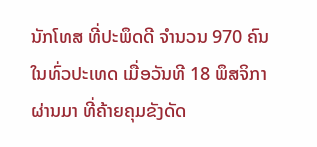ນັກໂທສ ທີ່ປະພຶດດີ ຈໍານວນ 970 ຄົນ ໃນທົ່ວປະເທດ ເມື່ອວັນທີ 18 ພຶສຈິກາ ຜ່ານມາ ທີ່ຄ້າຍຄຸມຂັງດັດ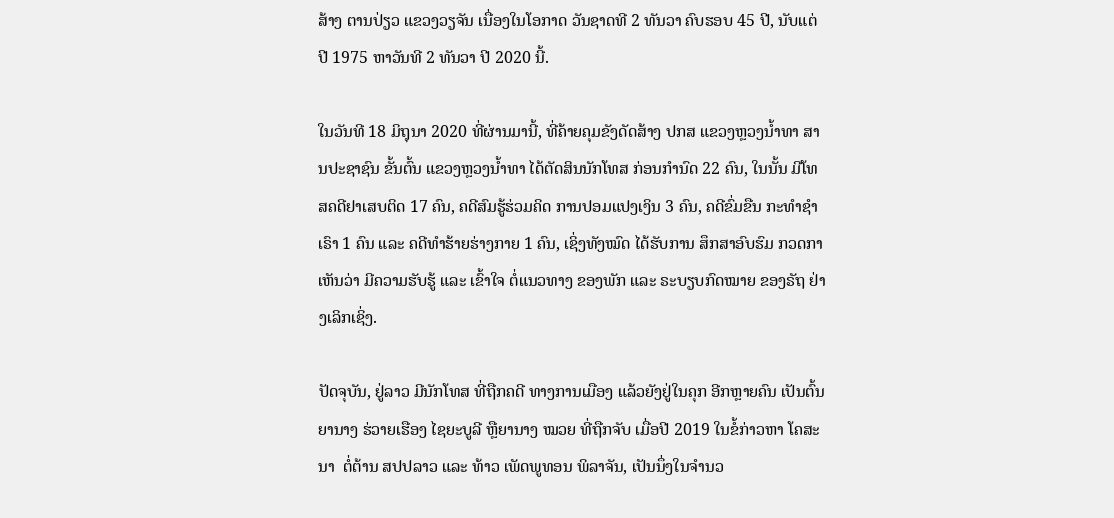ສ້າງ ຕານປ່ຽວ ແຂວງວຽຈັນ ເນື່ອງໃນໂອກາດ ວັນຊາດທີ 2 ທັນວາ ຄົບຮອບ 45 ປີ, ນັບແຕ່ປີ 1975 ຫາວັນທີ 2 ທັນວາ ປີ 2020 ນີ້.

ໃນວັນທີ 18 ມິຖຸນາ 2020 ທີ່ຜ່ານມານີ້, ທີ່ຄ້າຍຄຸມຂັງດັດສ້າງ ປກສ ແຂວງຫຼວງນໍ້າທາ ສານປະຊາຊົນ ຂັ້ນຕົ້ນ ແຂວງຫຼວງນໍ້າທາ ໄດ້ຕັດສິນນັກໂທສ ກ່ອນກໍານົດ 22 ຄົນ, ໃນນັ້ນ ມີໂທສຄດີຢາເສບຕິດ 17 ຄົນ, ຄດີສົມຮູ້ຮ່ວມຄິດ ການປອມແປງເງິນ 3 ຄົນ, ຄດີຂົ່ມຂືນ ກະທໍາຊຳເຣົາ 1 ຄົນ ແລະ ຄດີທໍາຮ້າຍຮ່າງກາຍ 1 ຄົນ, ເຊິ່ງທັງໝົດ ໄດ້ຮັບການ ສຶກສາອົບຮົມ ກວດກາເຫັນວ່າ ມີຄວາມຮັບຮູ້ ແລະ ເຂົ້າໃຈ ຕໍ່ແນວທາງ ຂອງພັກ ແລະ ຣະບຽບກົດໝາຍ ຂອງຣັຖ ຢ່າງເລິກເຊິ່ງ.

ປັດຈຸບັນ, ຢູ່ລາວ ມີນັກໂທສ ທີ່ຖືກຄດີ ທາງການເມືອງ ແລ້ວຍັງຢູ່ໃນຄຸກ ອີກຫຼາຍຄົນ ເປັນຕົ້ນ ຍານາງ ຮ່ວາຍເຮືອງ ໄຊຍະບູລີ ຫຼືຍານາງ ໝວຍ ທີ່ຖືກຈັບ ເມື່ອປີ 2019 ໃນຂໍ້ກ່າວຫາ ໂຄສະນາ  ຕໍ່ຕ້ານ ສປປລາວ ແລະ ທ້າວ ເພັດພູທອນ ພິລາຈັນ, ເປັນນຶ່ງໃນຈໍານວ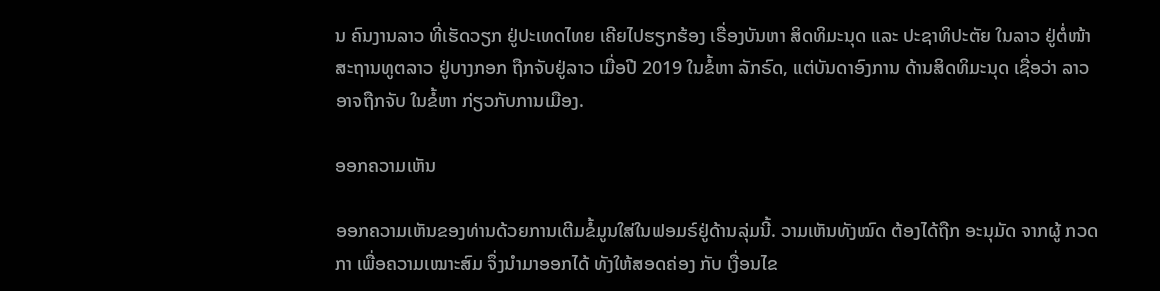ນ ຄົນງານລາວ ທີ່ເຮັດວຽກ ຢູ່ປະເທດໄທຍ ເຄີຍໄປຮຽກຮ້ອງ ເຣື່ອງບັນຫາ ສິດທິມະນຸດ ແລະ ປະຊາທິປະຕັຍ ໃນລາວ ຢູ່ຕໍ່ໜ້າ ສະຖານທູຕລາວ ຢູ່ບາງກອກ ຖືກຈັບຢູ່ລາວ ເມື່ອປີ 2019 ໃນຂໍ້ຫາ ລັກຣົດ, ແຕ່ບັນດາອົງການ ດ້ານສິດທິມະນຸດ ເຊື່ອວ່າ ລາວອາຈຖືກຈັບ ໃນຂໍ້ຫາ ກ່ຽວກັບການເມືອງ.

ອອກຄວາມເຫັນ

ອອກຄວາມເຫັນຂອງທ່ານດ້ວຍການເຕີມຂໍ້ມູນໃສ່ໃນຟອມຣ໌ຢູ່ດ້ານລຸ່ມນີ້. ວາມເຫັນທັງໝົດ ຕ້ອງໄດ້ຖືກ ອະນຸມັດ ຈາກຜູ້ ກວດກາ ເພື່ອຄວາມເໝາະສົມ ຈຶ່ງນໍາມາອອກໄດ້ ທັງໃຫ້ສອດຄ່ອງ ກັບ ເງື່ອນໄຂ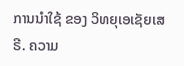ການນຳໃຊ້ ຂອງ ວິທຍຸເອເຊັຍເສຣີ. ຄວາມ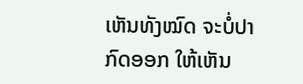ເຫັນທັງໝົດ ຈະບໍ່ປາກົດອອກ ໃຫ້ເຫັນ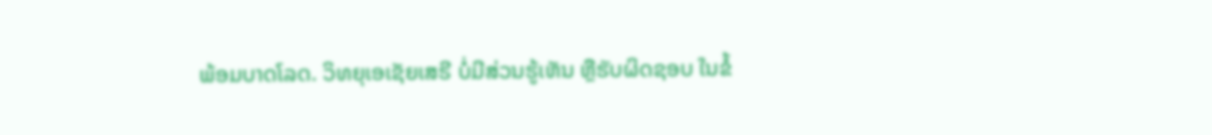ພ້ອມບາດໂລດ. ວິທຍຸເອເຊັຍເສຣີ ບໍ່ມີສ່ວນຮູ້ເຫັນ ຫຼືຮັບຜິດຊອບ ໃນຂໍ້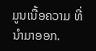ມູນເນື້ອຄວາມ ທີ່ນໍາມາອອກ.